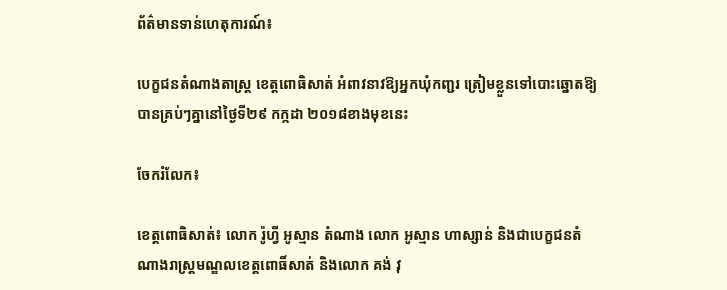ព័ត៌មានទាន់ហេតុការណ៍៖

បេក្ខជនតំណាងតាស្រ្ត ខេត្តពោធិសាត់ អំពាវនាវឱ្យអ្នកឃុំកញ្ជរ ត្រៀមខ្លួនទៅបោះឆ្នោតឱ្យបានគ្រប់ៗគ្នានៅថ្ងៃទី២៩ កក្កដា ២០១៨ខាងមុខនេះ

ចែករំលែក៖

ខេត្តពោធិសាត់៖ លោក រ៉ូហ្វី អូស្មាន តំណាង លោក អូស្មាន ហាស្សាន់ និងជាបេក្ខជនតំណាងរាស្រ្តមណ្ឌលខេត្តពោធិ៍សាត់ និងលោក គង់ វុ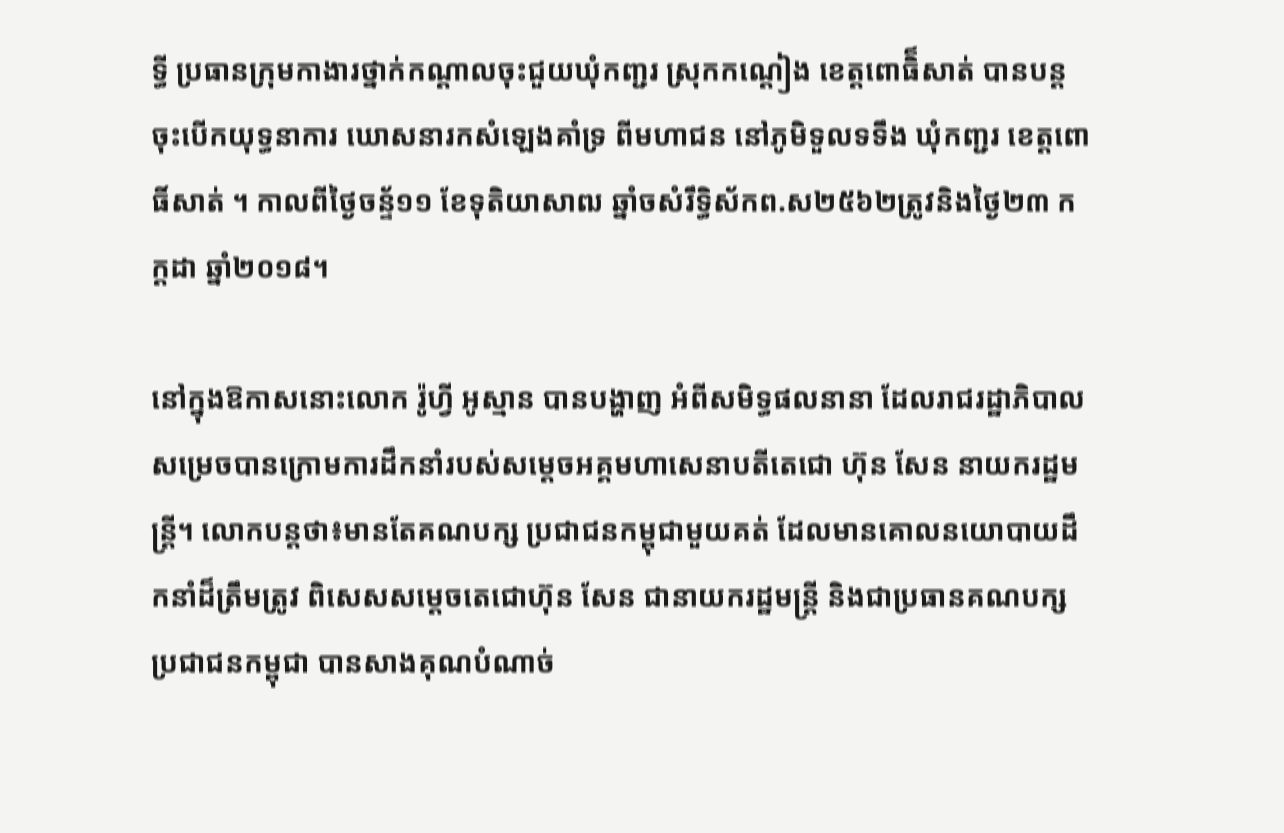ទ្ធី ប្រធានក្រុមកាងារថ្នាក់កណ្តាលចុះជួយឃុំកញ្ជរ ស្រុកកណ្ដៀង ខេត្ដពោធិ៏សាត់ បានបន្ដចុះបើកយុទ្ធនាការ ឃោសនារកសំឡេងគាំទ្រ ពីមហាជន នៅភូមិទួលទទឹង ឃុំកញ្ជរ ខេត្តពោធិ៍សាត់ ។ កាលពីថ្ងៃចន្ទ័១១ ខែទុតិយាសាឍ ឆ្នាំចសំរឹទ្ធិស័កព.ស២៥៦២ត្រូវនិងថ្ងៃ២៣ កក្ដដា ឆ្នាំ២០១៨។

នៅក្នុងឱកាសនោះលោក រ៉ូហ្វី អូស្មាន បានបង្ហាញ អំពីសមិទ្ធផលនានា ដែលរាជរដ្ឋាភិបាលសម្រេចបានក្រោមការដឹកនាំរបស់សម្តេចអគ្គមហាសេនាបតីតេជោ ហ៊ុន សែន នាយករដ្ឋមន្រ្តី។ លោកបន្តថា៖មានតែគណបក្ស ប្រជាជនកម្ពុជាមួយគត់ ដែលមានគោលនយោបាយដឹកនាំដ៏ត្រឹមត្រូវ ពិសេសសម្តេចតេជោហ៊ុន សែន ជានាយករដ្ឋមន្ត្រី និងជាប្រធានគណបក្ស ប្រជាជនកម្ពុជា បានសាងគុណបំណាច់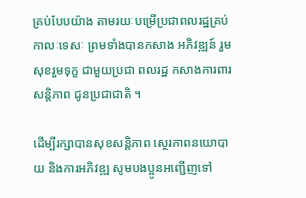គ្រប់បែបយ៉ាង តាមរយៈបម្រើប្រជាពលរដ្ឋគ្រប់កាលៈទេសៈ ព្រមទាំងបានកសាង អភិវឌ្ឍន៍ រួមសុខរួមទុក្ខ ជាមួយប្រជា ពលរដ្ឋ កសាងការពារសន្តិភាព ជូនប្រជាជាតិ ។

ដើម្បីរក្សាបានសុខសន្តិភាព ស្ថេរភាពនយោបាយ និងការអភិវឌ្ឍ សូមបងប្អូនអញ្ជើញទៅ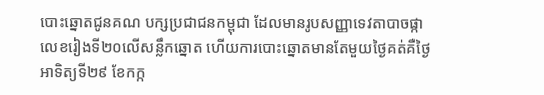បោះឆ្នោតជូនគណ បក្សប្រជាជនកម្ពុជា ដែលមានរូបសញ្ញាទេវតាបាចផ្កា លេខរៀងទី២០លើសន្លឹកឆ្នោត ហើយការបោះឆ្នោតមានតែមួយថ្ងៃគត់គឺថ្ងៃអាទិត្យទី២៩ ខែកក្ក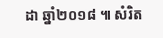ដា ឆ្នាំ២០១៨ ៕ សំរិត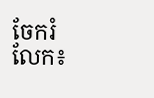ចែករំលែក៖